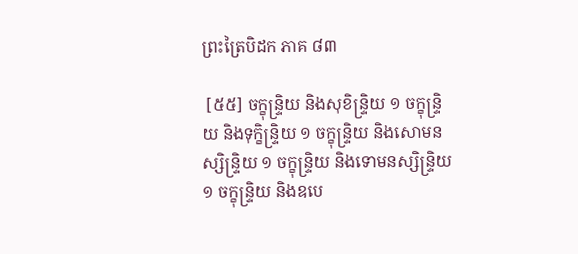ព្រះត្រៃបិដក ភាគ ៨៣

 [៥៥] ចក្ខុន្ទ្រិយ និងសុខិន្ទ្រិយ ១ ចក្ខុន្ទ្រិយ និងទុក្ខិន្ទ្រិយ ១ ចក្ខុន្ទ្រិយ និងសោមនស្សិន្ទ្រិយ ១ ចក្ខុន្ទ្រិយ និងទោមនស្សិន្ទ្រិយ ១ ចក្ខុន្ទ្រិយ និងឧបេ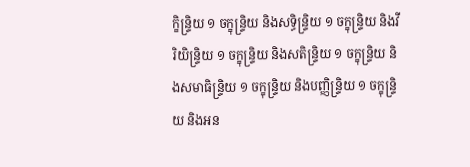ក្ខិន្ទ្រិយ ១ ចក្ខុន្ទ្រិយ និងសទ្ធិន្ទ្រិយ ១ ចក្ខុន្ទ្រិយ និងវីរិយិន្ទ្រិយ ១ ចក្ខុន្ទ្រិយ និងសតិន្ទ្រិយ ១ ចក្ខុន្ទ្រិយ និងសមាធិន្ទ្រិយ ១ ចក្ខុន្ទ្រិយ និងបញ្ញិន្ទ្រិយ ១ ចក្ខុន្ទ្រិយ និងអន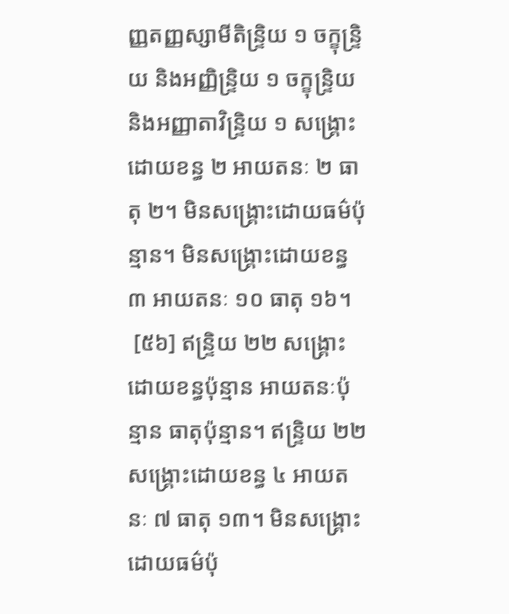ញ្ញតញ្ញស្សាមីតិន្ទ្រិយ ១ ចក្ខុន្ទ្រិយ និងអញ្ញិន្ទ្រិយ ១ ចក្ខុន្ទ្រិយ និងអញ្ញាតាវិន្ទ្រិយ ១ សង្គ្រោះដោយខន្ធ ២ អាយតនៈ ២ ធាតុ ២។ មិនសង្គ្រោះដោយធម៌ប៉ុន្មាន។ មិនសង្គ្រោះដោយខន្ធ ៣ អាយតនៈ ១០ ធាតុ ១៦។
 [៥៦] ឥន្ទ្រិយ ២២ សង្គ្រោះដោយខន្ធប៉ុន្មាន អាយតនៈប៉ុន្មាន ធាតុប៉ុន្មាន។ ឥន្ទ្រិយ ២២ សង្គ្រោះដោយខន្ធ ៤ អាយតនៈ ៧ ធាតុ ១៣។ មិនសង្គ្រោះដោយធម៌ប៉ុ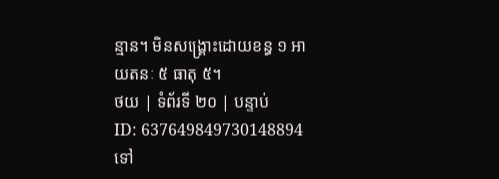ន្មាន។ មិនសង្គ្រោះដោយខន្ធ ១ អាយតនៈ ៥ ធាតុ ៥។
ថយ | ទំព័រទី ២០ | បន្ទាប់
ID: 637649849730148894
ទៅ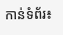កាន់ទំព័រ៖